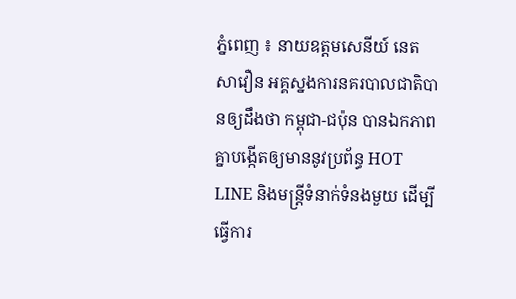ភ្នំពេញ ៖ នាយឧត្តមសេនីយ៍ នេត សាវឿន អគ្គស្នងការនគរបាលជាតិបានឲ្យដឹងថា កម្ពុជា-ជប៉ុន បានឯកភាពគ្នាបង្កើតឲ្យមាននូវប្រព័ន្ធ HOT LINE និងមន្រ្តីទំនាក់ទំនងមួយ ដើម្បីធ្វើការ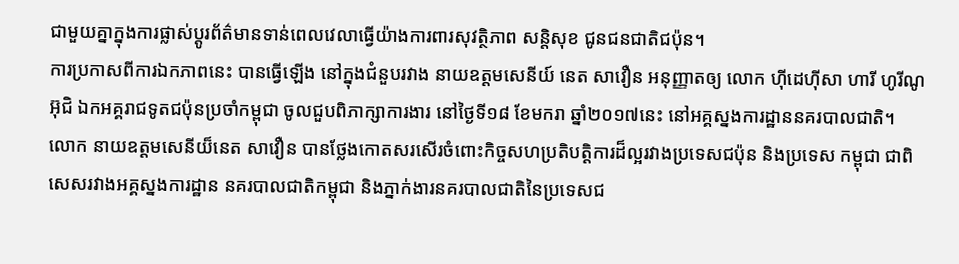ជាមួយគ្នាក្នុងការផ្លាស់ប្តូរព័ត៌មានទាន់ពេលវេលាធ្វើយ៉ាងការពារសុវត្ថិភាព សន្តិសុខ ជូនជនជាតិជប៉ុន។
ការប្រកាសពីការឯកភាពនេះ បានធ្វើឡើង នៅក្នុងជំនួបរវាង នាយឧត្តមសេនីយ៍ នេត សាវឿន អនុញ្ញាតឲ្យ លោក ហ៊ីដេហ៊ីសា ហារី ហូរីណូអ៊ុជិ ឯកអគ្គរាជទូតជប៉ុនប្រចាំកម្ពុជា ចូលជួបពិភាក្សាការងារ នៅថ្ងៃទី១៨ ខែមករា ឆ្នាំ២០១៧នេះ នៅអគ្គស្នងការដ្ឋាននគរបាលជាតិ។
លោក នាយឧត្តមសេនីយ៏នេត សាវឿន បានថ្លែងកោតសរសើរចំពោះកិច្ចសហប្រតិបត្តិការដ៏ល្អរវាងប្រទេសជប៉ុន និងប្រទេស កម្ពុជា ជាពិសេសរវាងអគ្គស្នងការដ្ឋាន នគរបាលជាតិកម្ពុជា និងភ្នាក់ងារនគរបាលជាតិនៃប្រទេសជ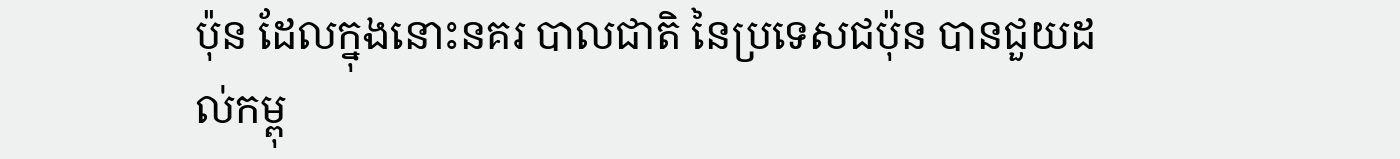ប៉ុន ដែលក្នុងនោះនគរ បាលជាតិ នៃប្រទេសជប៉ុន បានជួយដល់កម្ពុ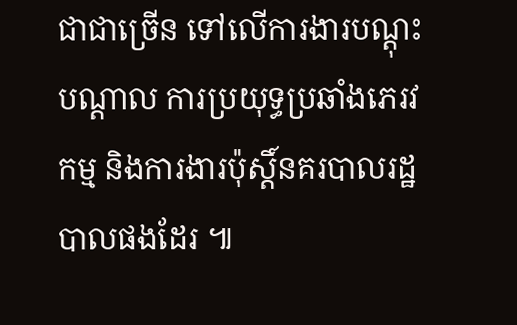ជាជាច្រើន ទៅលើការងារបណ្តុះបណ្តាល ការប្រយុទ្ធប្រឆាំងភេរវកម្ម និងការងារប៉ុស្តិ៍នគរបាលរដ្ឋបាលផងដែរ ៕